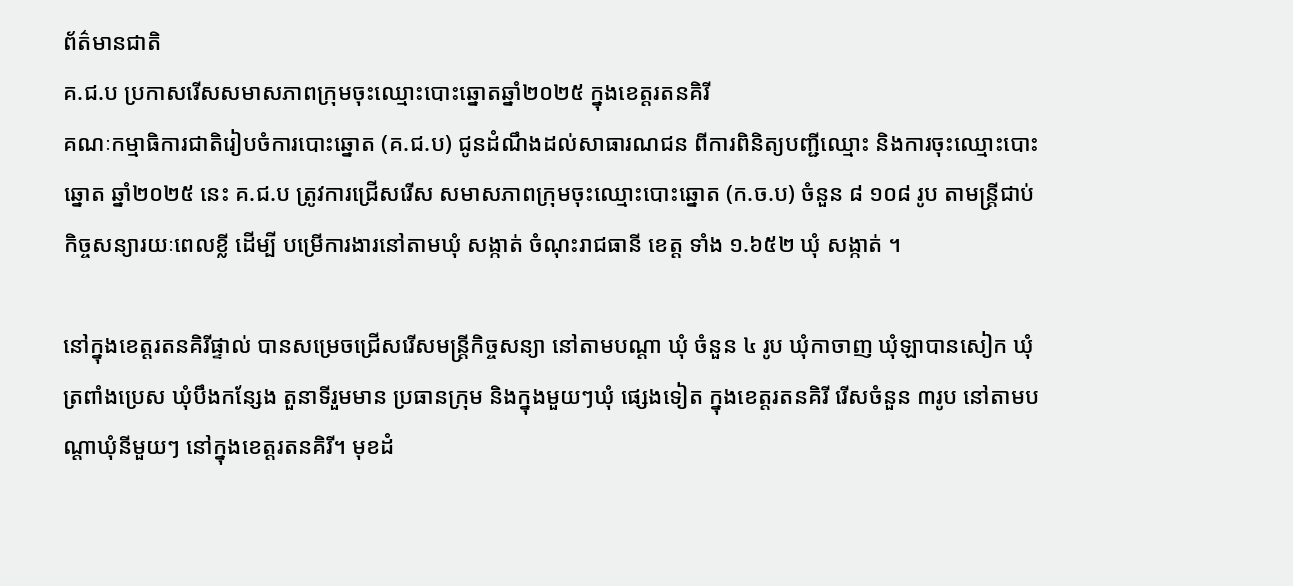ព័ត៌មានជាតិ
គ.ជ.ប ប្រកាសរើសសមាសភាពក្រុមចុះឈ្មោះបោះឆ្នោតឆ្នាំ២០២៥ ក្នុងខេត្តរតនគិរី
គណៈកម្មាធិការជាតិរៀបចំការបោះឆ្នោត (គ.ជ.ប) ជូនដំណឹងដល់សាធារណជន ពីការពិនិត្យបញ្ជីឈ្មោះ និងការចុះឈ្មោះបោះឆ្នោត ឆ្នាំ២០២៥ នេះ គ.ជ.ប ត្រូវការជ្រើសរើស សមាសភាពក្រុមចុះឈ្មោះបោះឆ្នោត (ក.ច.ប) ចំនួន ៨ ១០៨ រូប តាមន្ត្រីជាប់កិច្ចសន្យារយៈពេលខ្លី ដើម្បី បម្រើការងារនៅតាមឃុំ សង្កាត់ ចំណុះរាជធានី ខេត្ត ទាំង ១.៦៥២ ឃុំ សង្កាត់ ។

នៅក្នុងខេត្តរតនគិរីផ្ទាល់ បានសម្រេចជ្រើសរើសមន្ត្រីកិច្ចសន្យា នៅតាមបណ្តា ឃុំ ចំនួន ៤ រូប ឃុំកាចាញ ឃុំឡាបានសៀក ឃុំត្រពាំងប្រេស ឃុំបឹងកន្សែង តួនាទីរួមមាន ប្រធានក្រុម និងក្នុងមួយៗឃុំ ផ្សេងទៀត ក្នុងខេត្តរតនគិរី រើសចំនួន ៣រូប នៅតាមបណ្តាឃុំនីមួយៗ នៅក្នុងខេត្តរតនគិរី។ មុខដំ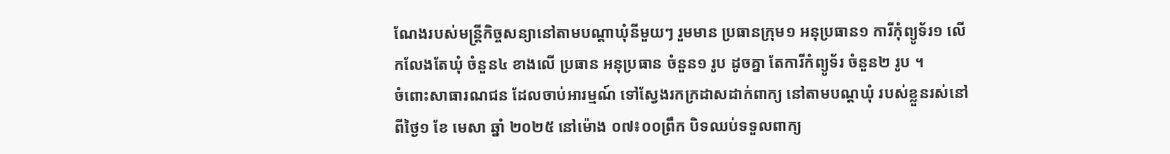ណែងរបស់មន្ត្រីកិច្ចសន្យានៅតាមបណ្តាឃុំនីមួយៗ រួមមាន ប្រធានក្រុម១ អនុប្រធាន១ ការីកុំព្យូទ័រ១ លើកលែងតែឃុំ ចំនួន៤ ខាងលើ ប្រធាន អនុប្រធាន ចំនួន១ រូប ដូចគ្នា តែការីកំព្យូទ័រ ចំនួន២ រូប ។
ចំពោះសាធារណជន ដែលចាប់អារម្មណ៍ ទៅស្វែងរកក្រដាសដាក់ពាក្យ នៅតាមបណ្តឃុំ របស់ខ្លួនរស់នៅ ពីថ្ងៃ១ ខែ មេសា ឆ្នាំ ២០២៥ នៅម៉ោង ០៧៖០០ព្រឹក បិទឈប់ទទួលពាក្យ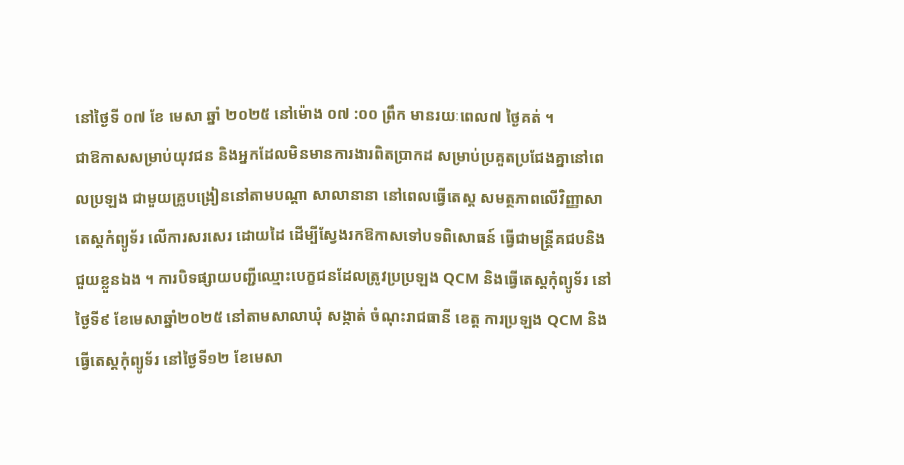នៅថ្ងៃទី ០៧ ខែ មេសា ឆ្នាំ ២០២៥ នៅម៉ោង ០៧ :០០ ព្រឹក មានរយៈពេល៧ ថ្ងៃគត់ ។
ជាឱកាសសម្រាប់យុវជន និងអ្នកដែលមិនមានការងារពិតប្រាកដ សម្រាប់ប្រគួតប្រជែងគ្នានៅពេលប្រឡង ជាមួយគ្រូបង្រៀននៅតាមបណ្តា សាលានានា នៅពេលធ្វើតេស្ត សមត្ថភាពលើវិញ្ញាសា តេស្តកំព្យូទ័រ លើការសរសេរ ដោយដៃ ដើម្បីស្វែងរកឱកាសទៅបទពិសោធន៍ ធ្វើជាមន្ត្រីគជបនិងជួយខ្លួនឯង ។ ការបិទផ្សាយបញ្ជីឈ្មោះបេក្ខជនដែលត្រូវប្រប្រឡង QCM និងធ្វើតេស្តកុំព្យូទ័រ នៅថ្ងៃទី៩ ខែមេសាឆ្នាំ២០២៥ នៅតាមសាលាឃុំ សង្កាត់ ចំណុះរាជធានី ខេត្ត ការប្រឡង QCM និងធ្វើតេស្តកុំព្យូទ័រ នៅថ្ងៃទី១២ ខែមេសា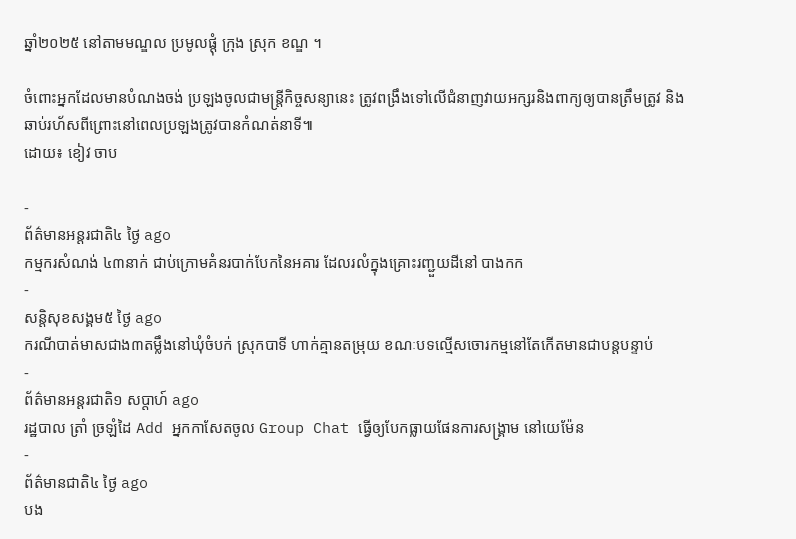ឆ្នាំ២០២៥ នៅតាមមណ្ឌល ប្រមូលផ្តុំ ក្រុង ស្រុក ខណ្ឌ ។

ចំពោះអ្នកដែលមានបំណងចង់ ប្រឡងចូលជាមន្ត្រីកិច្ចសន្យានេះ ត្រូវពង្រឹងទៅលើជំនាញវាយអក្សរនិងពាក្យឲ្យបានត្រឹមត្រូវ និងឆាប់រហ័សពីព្រោះនៅពេលប្រឡងត្រូវបានកំណត់នាទី៕
ដោយ៖ ខៀវ ចាប

-
ព័ត៌មានអន្ដរជាតិ៤ ថ្ងៃ ago
កម្មករសំណង់ ៤៣នាក់ ជាប់ក្រោមគំនរបាក់បែកនៃអគារ ដែលរលំក្នុងគ្រោះរញ្ជួយដីនៅ បាងកក
-
សន្តិសុខសង្គម៥ ថ្ងៃ ago
ករណីបាត់មាសជាង៣តម្លឹងនៅឃុំចំបក់ ស្រុកបាទី ហាក់គ្មានតម្រុយ ខណៈបទល្មើសចោរកម្មនៅតែកើតមានជាបន្តបន្ទាប់
-
ព័ត៌មានអន្ដរជាតិ១ សប្តាហ៍ ago
រដ្ឋបាល ត្រាំ ច្រឡំដៃ Add អ្នកកាសែតចូល Group Chat ធ្វើឲ្យបែកធ្លាយផែនការសង្គ្រាម នៅយេម៉ែន
-
ព័ត៌មានជាតិ៤ ថ្ងៃ ago
បង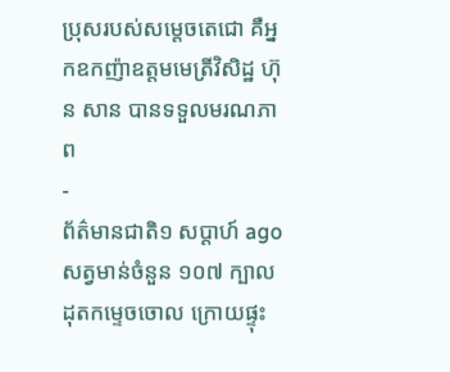ប្រុសរបស់សម្ដេចតេជោ គឺអ្នកឧកញ៉ាឧត្តមមេត្រីវិសិដ្ឋ ហ៊ុន សាន បានទទួលមរណភាព
-
ព័ត៌មានជាតិ១ សប្តាហ៍ ago
សត្វមាន់ចំនួន ១០៧ ក្បាល ដុតកម្ទេចចោល ក្រោយផ្ទុះ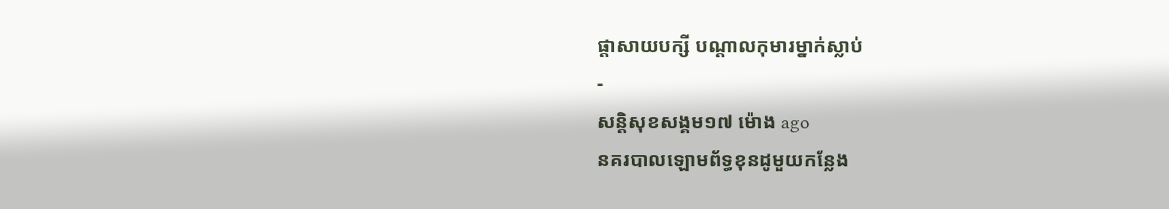ផ្ដាសាយបក្សី បណ្តាលកុមារម្នាក់ស្លាប់
-
សន្តិសុខសង្គម១៧ ម៉ោង ago
នគរបាលឡោមព័ទ្ធខុនដូមួយកន្លែង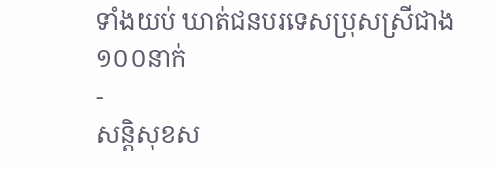ទាំងយប់ ឃាត់ជនបរទេសប្រុសស្រីជាង ១០០នាក់
-
សន្តិសុខស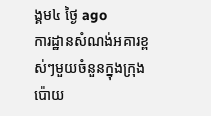ង្គម៤ ថ្ងៃ ago
ការដ្ឋានសំណង់អគារខ្ពស់ៗមួយចំនួនក្នុងក្រុងប៉ោយ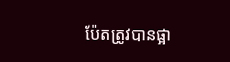ប៉ែតត្រូវបានផ្អា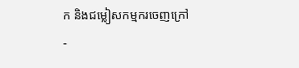ក និងជម្លៀសកម្មករចេញក្រៅ
-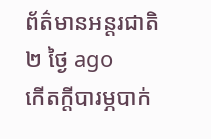ព័ត៌មានអន្ដរជាតិ២ ថ្ងៃ ago
កើតក្តីបារម្ភបាក់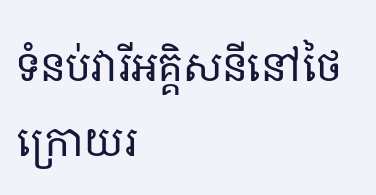ទំនប់វារីអគ្គិសនីនៅថៃ ក្រោយរ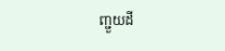ញ្ជួយដី